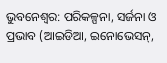ଭୁବନେଶ୍ୱର: ପରିକଳ୍ପନା, ସର୍ଜନା ଓ ପ୍ରଭାବ (ଆଇଡିଆ, ଇନୋଭେସନ୍,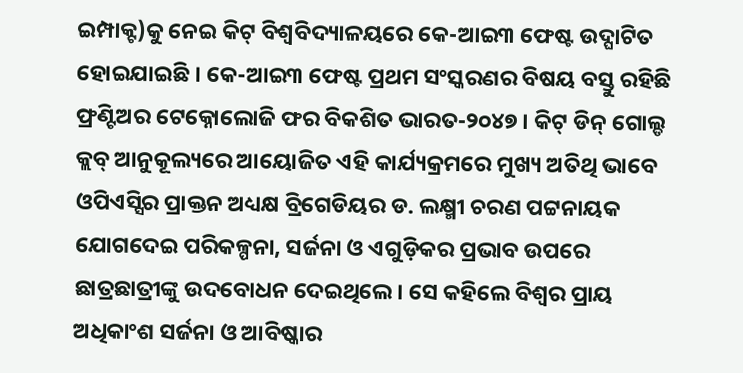ଇମ୍ପାକ୍ଟ)କୁ ନେଇ କିଟ୍ ବିଶ୍ୱବିଦ୍ୟାଳୟରେ କେ-ଆଇ୩ ଫେଷ୍ଟ ଉଦ୍ଘାଟିତ ହୋଇଯାଇଛି । କେ-ଆଇ୩ ଫେଷ୍ଟ ପ୍ରଥମ ସଂସ୍କରଣର ବିଷୟ ବସ୍ତୁ ରହିଛି ଫ୍ରଣ୍ଟିଅର ଟେକ୍ନୋଲୋଜି ଫର ବିକଶିତ ଭାରତ-୨୦୪୭ । କିଟ୍ ଡିନ୍ ଗୋଲ୍ଡ କ୍ଲବ୍ ଆନୁକୂଲ୍ୟରେ ଆୟୋଜିତ ଏହି କାର୍ଯ୍ୟକ୍ରମରେ ମୁଖ୍ୟ ଅତିଥି ଭାବେ ଓପିଏସ୍ସିର ପ୍ରାକ୍ତନ ଅଧ୍ୟକ୍ଷ ବ୍ରିଗେଡିୟର ଡ. ଲକ୍ଷ୍ମୀ ଚରଣ ପଟ୍ଟନାୟକ ଯୋଗଦେଇ ପରିକଳ୍ପନା, ସର୍ଜନା ଓ ଏଗୁଡ଼ିକର ପ୍ରଭାବ ଉପରେ ଛାତ୍ରଛାତ୍ରୀଙ୍କୁ ଉଦବୋଧନ ଦେଇଥିଲେ। ସେ କହିଲେ ବିଶ୍ୱର ପ୍ରାୟ ଅଧିକାଂଶ ସର୍ଜନା ଓ ଆବିଷ୍କାର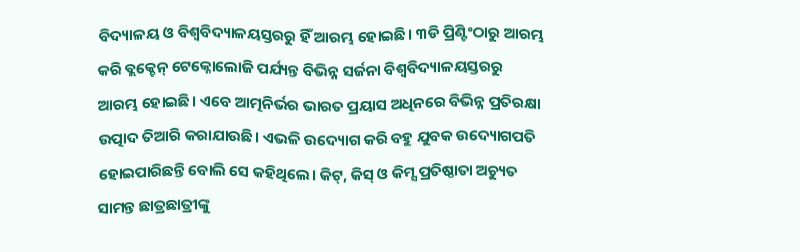ବିଦ୍ୟାଳୟ ଓ ବିଶ୍ୱବିଦ୍ୟାଳୟସ୍ତରରୁ ହିଁ ଆରମ୍ଭ ହୋଇଛି। ୩ଡି ପ୍ରିଣ୍ଟିଂଠାରୁ ଆରମ୍ଭ କରି ବ୍ଲକ୍ଚେନ୍ ଟେକ୍ନୋଲୋଜି ପର୍ଯ୍ୟନ୍ତ ବିଭିନ୍ନ ସର୍ଜନା ବିଶ୍ୱବିଦ୍ୟାଳୟସ୍ତରରୁ ଆରମ୍ଭ ହୋଇଛି। ଏବେ ଆତ୍ମନିର୍ଭର ଭାରତ ପ୍ରୟାସ ଅଧିନରେ ବିଭିନ୍ନ ପ୍ରତିରକ୍ଷା ଉତ୍ପାଦ ତିଆରି କରାଯାଉଛି। ଏଭଳି ଉଦ୍ୟୋଗ କରି ବହୁ ଯୁବକ ଉଦ୍ୟୋଗପତି ହୋଇପାରିଛନ୍ତି ବୋଲି ସେ କହିଥିଲେ। କିଟ୍, କିସ୍ ଓ କିମ୍ସ ପ୍ରତିଷ୍ଠାତା ଅଚ୍ୟୁତ ସାମନ୍ତ ଛାତ୍ରଛାତ୍ରୀଙ୍କୁ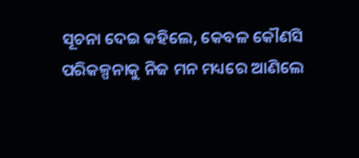ସୂଚନା ଦେଇ କହିଲେ, କେବଳ କୌଣସି ପରିକଳ୍ପନାକୁ ନିଜ ମନ ମଧ୍ୟରେ ଆଣିଲେ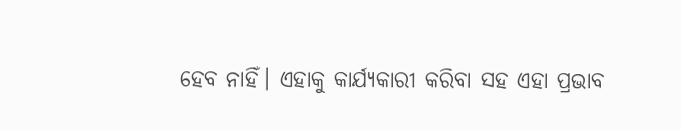ହେବ ନାହିଁ। ଏହାକୁ କାର୍ଯ୍ୟକାରୀ କରିବା ସହ ଏହା ପ୍ରଭାବ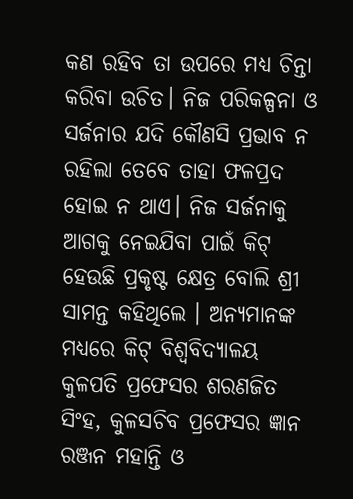କଣ ରହିବ ତା ଉପରେ ମଧ୍ୟ ଚିନ୍ତା କରିବା ଉଚିତ। ନିଜ ପରିକଳ୍ପନା ଓ ସର୍ଜନାର ଯଦି କୌଣସି ପ୍ରଭାବ ନ ରହିଲା ତେବେ ତାହା ଫଳପ୍ରଦ ହୋଇ ନ ଥାଏ। ନିଜ ସର୍ଜନାକୁ ଆଗକୁ ନେଇଯିବା ପାଇଁ କିଟ୍ ହେଉଛି ପ୍ରକୃଷ୍ଟ କ୍ଷେତ୍ର ବୋଲି ଶ୍ରୀ ସାମନ୍ତ କହିଥିଲେ । ଅନ୍ୟମାନଙ୍କ ମଧ୍ୟରେ କିଟ୍ ବିଶ୍ୱବିଦ୍ୟାଳୟ କୁଳପତି ପ୍ରଫେସର ଶରଣଜିତ ସିଂହ, କୁଳସଚିବ ପ୍ରଫେସର ଜ୍ଞାନ ରଞ୍ଜନ ମହାନ୍ତି ଓ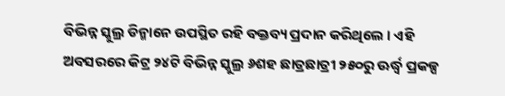ବିଭିନ୍ନ ସ୍କୁଲ୍ର ଡିନ୍ମାନେ ଉପସ୍ଥିତ ରହି ବକ୍ତବ୍ୟ ପ୍ରଦାନ କରିଥିଲେ । ଏହି ଅବସରରେ କିଟ୍ର ୨୪ଟି ବିଭିନ୍ନ ସ୍କୁଲ୍ର ୬ଶହ ଛାତ୍ରଛାତ୍ରୀ ୨୫୦ରୁ ଊର୍ଦ୍ଧ୍ୱ ପ୍ରକଳ୍ପ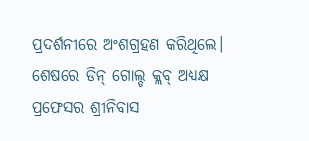ପ୍ରଦର୍ଶନୀରେ ଅଂଶଗ୍ରହଣ କରିଥିଲେ। ଶେଷରେ ଡିନ୍ ଗୋଲ୍ଡ କ୍ଲବ୍ ଅଧ୍ୟକ୍ଷ ପ୍ରଫେସର ଶ୍ରୀନିବାସ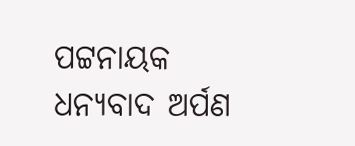ପଟ୍ଟନାୟକ ଧନ୍ୟବାଦ ଅର୍ପଣ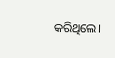କରିଥିଲେ।